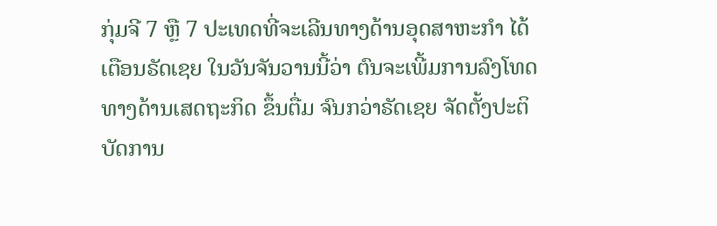ກຸ່ມຈີ 7 ຫຼື 7 ປະເທດທີ່ຈະເລີນທາງດ້ານອຸດສາຫະກຳ ໄດ້
ເຕືອນຣັດເຊຍ ໃນວັນຈັນວານນີ້ວ່າ ຕົນຈະເພີ້ມການລົງໂທດ
ທາງດ້ານເສດຖະກິດ ຂຶ້ນຕື່ມ ຈົນກວ່າຣັດເຊຍ ຈັດຕັ້ງປະຕິ
ບັດການ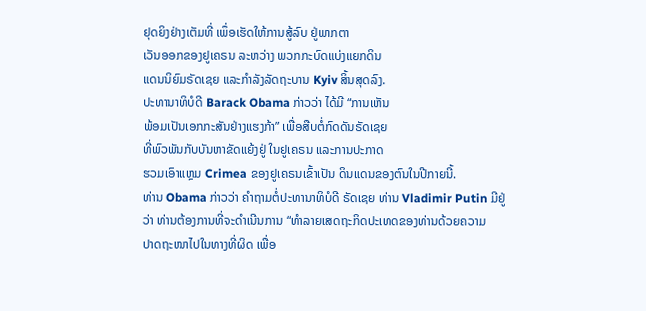ຢຸດຍິງຢ່າງເຕັມທີ່ ເພຶ່ອເຮັດໃຫ້ການສູ້ລົບ ຢູ່ພາກຕາ
ເວັນອອກຂອງຢູເຄຣນ ລະຫວ່າງ ພວກກະບົດແບ່ງແຍກດິນ
ແດນນິຍົມຣັດເຊຍ ແລະກຳລັງລັດຖະບານ Kyiv ສິ້ນສຸດລົງ.
ປະທານາທິບໍດີ Barack Obama ກ່າວວ່າ ໄດ້ມີ “ການເຫັນ
ພ້ອມເປັນເອກກະສັນຢ່າງແຮງກ້າ” ເພື່ອສືບຕໍ່ກົດດັນຣັດເຊຍ
ທີ່ພົວພັນກັບບັນຫາຂັດແຍ້ງຢູ່ ໃນຢູເຄຣນ ແລະການປະກາດ
ຮວມເອົາແຫຼມ Crimea ຂອງຢູເຄຣນເຂົ້າເປັນ ດິນແດນຂອງຕົນໃນປີກາຍນີ້.
ທ່ານ Obama ກ່າວວ່າ ຄຳຖາມຕໍ່ປະທານາທິບໍດີ ຣັດເຊຍ ທ່ານ Vladimir Putin ມີຢູ່
ວ່າ ທ່ານຕ້ອງການທີ່ຈະດຳເນີນການ “ທຳລາຍເສດຖະກິດປະເທດຂອງທ່ານດ້ວຍຄວາມ
ປາດຖະໜາໄປໃນທາງທີ່ຜິດ ເພື່ອ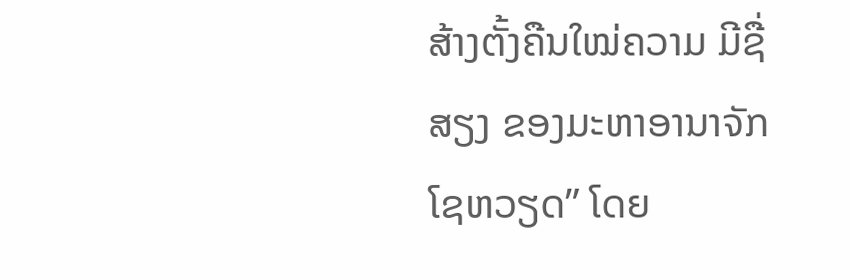ສ້າງຕັ້ງຄືນໃໝ່ຄວາມ ມີຊື່ສຽງ ຂອງມະຫາອານາຈັກ
ໂຊຫວຽດ” ໂດຍ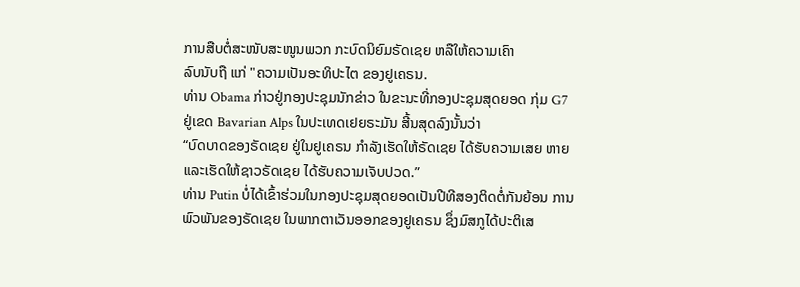ການສືບຕໍ່ສະໜັບສະໜູນພວກ ກະບົດນິຍົມຣັດເຊຍ ຫລືໃຫ້ຄວາມເຄົາ
ລົບນັບຖື ແກ່ "ຄວາມເປັນອະທິປະໄຕ ຂອງຢູເຄຣນ.
ທ່ານ Obama ກ່າວຢູ່ກອງປະຊຸມນັກຂ່າວ ໃນຂະນະທີ່ກອງປະຊຸມສຸດຍອດ ກຸ່ມ G7
ຢູ່ເຂດ Bavarian Alps ໃນປະເທດເຢຍຣະມັນ ສີ້ນສຸດລົງນັ້ນວ່າ
“ບົດບາດຂອງຣັດເຊຍ ຢູ່ໃນຢູເຄຣນ ກຳລັງເຮັດໃຫ້ຣັດເຊຍ ໄດ້ຮັບຄວາມເສຍ ຫາຍ
ແລະເຮັດໃຫ້ຊາວຣັດເຊຍ ໄດ້ຮັບຄວາມເຈັບປວດ.”
ທ່ານ Putin ບໍ່ໄດ້ເຂົ້າຮ່ວມໃນກອງປະຊຸມສຸດຍອດເປັນປີທີສອງຕິດຕໍ່ກັນຍ້ອນ ການ
ພົວພັນຂອງຣັດເຊຍ ໃນພາກຕາເວັນອອກຂອງຢູເຄຣນ ຊຶ່ງມົສກູໄດ້ປະຕິເສ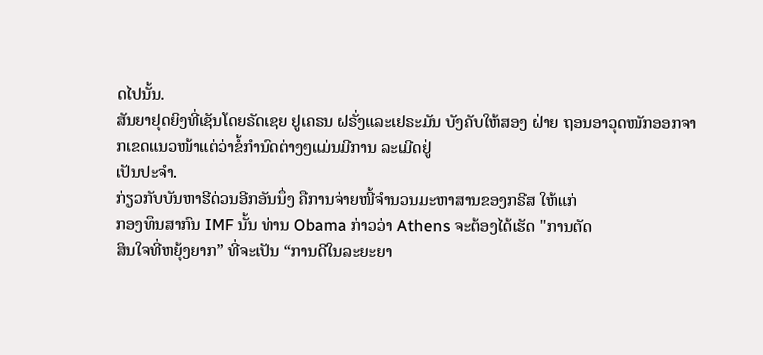ດໄປນັ້ນ.
ສັນຍາຢຸດຍິງທີ່ເຊັນໂດຍຣັດເຊຍ ຢູເຄຣນ ຝຣັ່ງແລະເຢຣະມັນ ບັງຄັບໃຫ້ສອງ ຝ່າຍ ຖອນອາວຸດໜັກອອກຈາກເຂດແນວໜ້າແຕ່ວ່າຂໍ້ກຳນົດຕ່າງໆແມ່ນມີການ ລະເມີດຢູ່
ເປັນປະຈຳ.
ກ່ຽວກັບບັນຫາຮີດ່ວນອີກອັນນຶ່ງ ຄືການຈ່າຍໜີ້ຈຳນວນມະຫາສານຂອງກຣີສ ໃຫ້ແກ່
ກອງທຶນສາກົນ IMF ນັ້ນ ທ່ານ Obama ກ່າວວ່າ Athens ຈະຕ້ອງໄດ້ເຮັດ "ການຕັດ
ສິນໃຈທີ່ຫຍຸ້ງຍາກ” ທີ່ຈະເປັນ “ການດີໃນລະຍະຍາ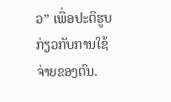ວ” ເພື່ອປະຕິຮູບກ່ຽວກັບການໃຊ້
ຈ່າຍຂອງຕົນ.